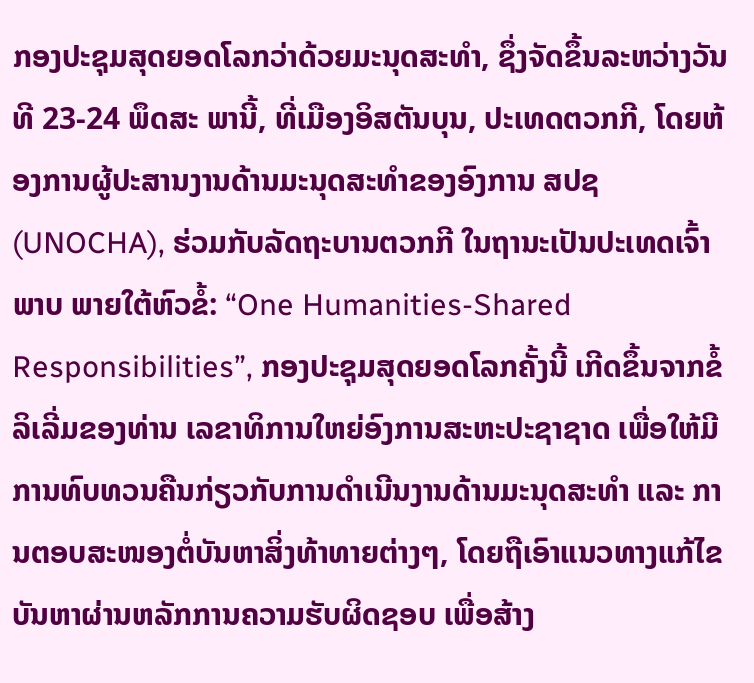ກອງປະຊຸມສຸດຍອດໂລກວ່າດ້ວຍມະນຸດສະທຳ, ຊຶ່ງຈັດຂຶ້ນລະຫວ່າງວັນທີ 23-24 ພຶດສະ ພານີ້, ທີ່ເມືອງອິສຕັນບຸນ, ປະເທດຕວກກີ, ໂດຍຫ້ອງການຜູ້ປະສານງານດ້ານມະນຸດສະທຳຂອງອົງການ ສປຊ (UNOCHA), ຮ່ວມກັບລັດຖະບານຕວກກີ ໃນຖານະເປັນປະເທດເຈົ້າພາບ ພາຍໃຕ້ຫົວຂໍ້: “One Humanities-Shared Responsibilities”, ກອງປະຊຸມສຸດຍອດໂລກຄັ້ງນີ້ ເກີດຂຶ້ນຈາກຂໍ້ລິເລີ່ມຂອງທ່ານ ເລຂາທິການໃຫຍ່ອົງການສະຫະປະຊາຊາດ ເພື່ອໃຫ້ມີການທົບທວນຄືນກ່ຽວກັບການດຳເນີນງານດ້ານມະນຸດສະທຳ ແລະ ການຕອບສະໜອງຕໍ່ບັນຫາສິ່ງທ້າທາຍຕ່າງໆ, ໂດຍຖືເອົາແນວທາງແກ້ໄຂບັນຫາຜ່ານຫລັກການຄວາມຮັບຜິດຊອບ ເພື່ອສ້າງ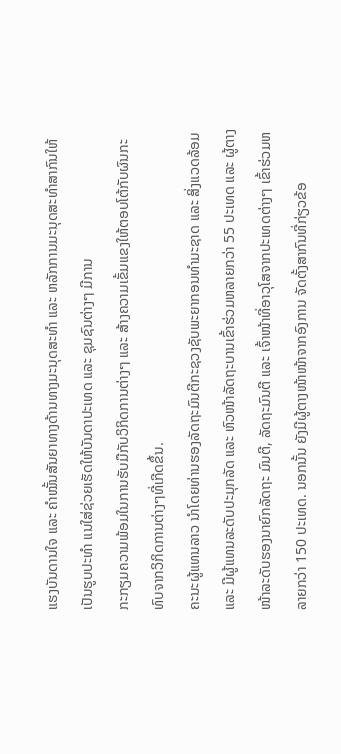ແຮງບັນດານໃຈ ແລະ ຄຳໝັ້ນສັນຍາທາງດ້ານທາງມະນຸດສະທຳ ແລະ ຫລັກການມະນຸດສະທຳສາກົນໃຫ້ເປັນຮູບປະທຳ ແນໃສ່ຊ່ວຍເຮັດໃຫ້ບັນດາປະເທດ ແລະ ຊຸມຊົນຕ່າງໆ ມີການ
ກະກຽມຄວາມພ້ອມໃນການຮັບມືກັບວິກິດການຕ່າງໆ ແລະ ສ້າງຄວາມເຂັ້ມແຂງໃຫ້ຕອບໂຕ້ກັບຜົນກະທົບຈາກວິກິດການຕ່າງໆທີ່ເກີດຂຶ້ນ.
ຄະນະຜູ້ແທນລາວ ນຳໂດຍທ່ານຮອງລັດຖະມົນຕີກະຊວງຊັບພະຍາກອນທຳມະຊາດ ແລະ ສິ່ງແວດລ້ອມ ແລະ ມີຜູ້ແທນລະດັບປະມຸກລັດ ແລະ ຫົວໜ້າລັດຖະບານເຂົ້າຮ່ວມຫລາຍກວ່າ 55 ປະເທດ ແລະ ຜູ້ຕາງໜ້າລະດັບຮອງນາຍົກລັດຖະ ມົນຕີ, ລັດຖະມົນຕີ ແລະ ເຈົ້າໜ້າທີ່ອາວຸໂສຈາກປະເທດຕ່າງໆ ເຂົ້າຮ່ວມຫລາຍກວ່າ 150 ປະເທດ. ນອກນັ້ນ ຍັງມີຜູ້ຕາງໜ້າໜ້າຈາກອົງການ ຈັດຕັ້ງສາກົນທີ່ກ່ຽວຂ້ອ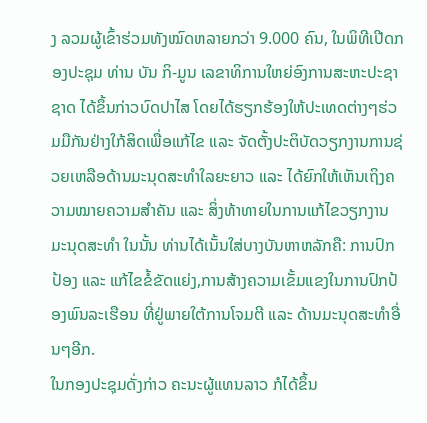ງ ລວມຜູ້ເຂົ້າຮ່ວມທັງໝົດຫລາຍກວ່າ 9.000 ຄົນ, ໃນພິທີເປີດກອງປະຊຸມ ທ່ານ ບັນ ກິ-ມູນ ເລຂາທິການໃຫຍ່ອົງການສະຫະປະຊາຊາດ ໄດ້ຂຶ້ນກ່າວບົດປາໄສ ໂດຍໄດ້ຮຽກຮ້ອງໃຫ້ປະເທດຕ່າງໆຮ່ວມມືກັນຢ່າງໃກ້ສິດເພື່ອແກ້ໄຂ ແລະ ຈັດຕັ້ງປະຕິບັດວຽກງານການຊ່ວຍເຫລືອດ້ານມະນຸດສະທຳໃລຍະຍາວ ແລະ ໄດ້ຍົກໃຫ້ເຫັນເຖິງຄວາມໝາຍຄວາມສຳຄັນ ແລະ ສິ່ງທ້າທາຍໃນການແກ້ໄຂວຽກງານມະນຸດສະທຳ ໃນນັ້ນ ທ່ານໄດ້ເນັ້ນໃສ່ບາງບັນຫາຫລັກຄື: ການປົກປ້ອງ ແລະ ແກ້ໄຂຂໍ້ຂັດແຍ່ງ,ການສ້າງຄວາມເຂັ້ມແຂງໃນການປົກປ້ອງພົນລະເຮືອນ ທີ່ຢູ່ພາຍໃຕ້ການໂຈມຕີ ແລະ ດ້ານມະນຸດສະທຳອື່ນໆອີກ.
ໃນກອງປະຊຸມດັ່ງກ່າວ ຄະນະຜູ້ແທນລາວ ກໍໄດ້ຂຶ້ນ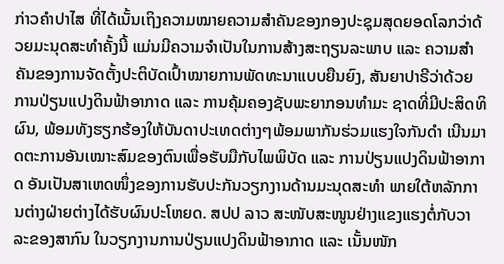ກ່າວຄຳປາໄສ ທີ່ໄດ້ເນັ້ນເຖິງຄວາມໝາຍຄວາມສຳຄັນຂອງກອງປະຊຸມສຸດຍອດໂລກວ່າດ້ວຍມະນຸດສະທຳຄັ້ງນີ້ ແມ່ນມີຄວາມຈຳເປັນໃນການສ້າງສະຖຽນລະພາບ ແລະ ຄວາມສຳຄັນຂອງການຈັດຕັ້ງປະຕິບັດເປົ້າໝາຍການພັດທະນາແບບຍືນຍົງ, ສັນຍາປາຣີວ່າດ້ວຍການປ່ຽນແປງດິນຟ້າອາກາດ ແລະ ການຄຸ້ມຄອງຊັບພະຍາກອນທຳມະ ຊາດທີ່ມີປະສິດທິຜົນ, ພ້ອມທັງຮຽກຮ້ອງໃຫ້ບັນດາປະເທດຕ່າງໆພ້ອມພາກັນຮ່ວມແຮງໃຈກັນດຳ ເນີນມາດຕະການອັນເໝາະສົມຂອງຕົນເພື່ອຮັບມືກັບໄພພິບັດ ແລະ ການປ່ຽນແປງດິນຟ້າອາກາດ ອັນເປັນສາເຫດໜຶ່ງຂອງການຮັບປະກັນວຽກງານດ້ານມະນຸດສະທຳ ພາຍໃຕ້ຫລັກການຕ່າງຝ່າຍຕ່າງໄດ້ຮັບຜົນປະໂຫຍດ. ສປປ ລາວ ສະໜັບສະໜູນຢ່າງແຂງແຮງຕໍ່ກັບວາລະຂອງສາກົນ ໃນວຽກງານການປ່ຽນແປງດິນຟ້າອາກາດ ແລະ ເນັ້ນໜັກ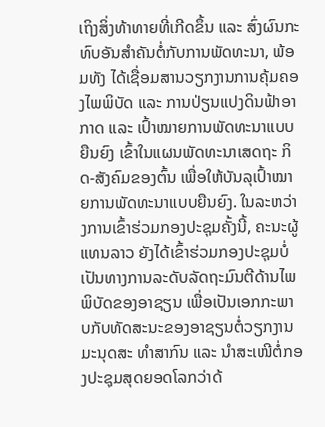ເຖິງສິ່ງທ້າທາຍທີ່ເກີດຂຶ້ນ ແລະ ສົ່ງຜົນກະທົບອັນສຳຄັນຕໍ່ກັບການພັດທະນາ, ພ້ອມທັງ ໄດ້ເຊື່ອມສານວຽກງານການຄຸ້ມຄອງໄພພິບັດ ແລະ ການປ່ຽນແປງດິນຟ້າອາກາດ ແລະ ເປົ້າໝາຍການພັດທະນາແບບຍືນຍົງ ເຂົ້າໃນແຜນພັດທະນາເສດຖະ ກິດ-ສັງຄົມຂອງຕົ້ນ ເພື່ອໃຫ້ບັນລຸເປົ້າໝາຍການພັດທະນາແບບຍືນຍົງ. ໃນລະຫວ່າງການເຂົ້າຮ່ວມກອງປະຊຸມຄັ້ງນີ້, ຄະນະຜູ້ແທນລາວ ຍັງໄດ້ເຂົ້າຮ່ວມກອງປະຊຸມບໍ່ເປັນທາງການລະດັບລັດຖະມົນຕີດ້ານໄພພິບັດຂອງອາຊຽນ ເພື່ອເປັນເອກກະພາບກັບທັດສະນະຂອງອາຊຽນຕໍ່ວຽກງານມະນຸດສະ ທຳສາກົນ ແລະ ນຳສະເໜີຕໍ່ກອງປະຊຸມສຸດຍອດໂລກວ່າດ້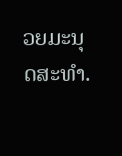ວຍມະນຸດສະທຳ.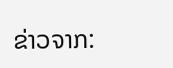ຂ່າວຈາກ: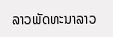ລາວພັດທະນາລາວ